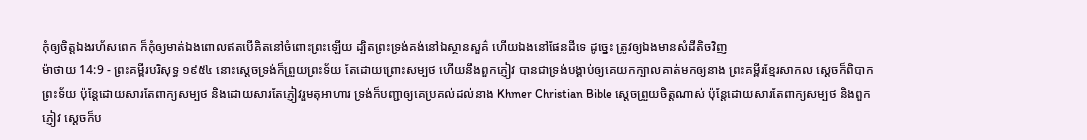កុំឲ្យចិត្តឯងរហ័សពេក ក៏កុំឲ្យមាត់ឯងពោលឥតបើគិតនៅចំពោះព្រះឡើយ ដ្បិតព្រះទ្រង់គង់នៅឯស្ថានសួគ៌ ហើយឯងនៅផែនដីទេ ដូច្នេះ ត្រូវឲ្យឯងមានសំដីតិចវិញ
ម៉ាថាយ 14:9 - ព្រះគម្ពីរបរិសុទ្ធ ១៩៥៤ នោះស្តេចទ្រង់ក៏ព្រួយព្រះទ័យ តែដោយព្រោះសម្បថ ហើយនឹងពួកភ្ញៀវ បានជាទ្រង់បង្គាប់ឲ្យគេយកក្បាលគាត់មកឲ្យនាង ព្រះគម្ពីរខ្មែរសាកល ស្ដេចក៏ពិបាកព្រះទ័យ ប៉ុន្តែដោយសារតែពាក្យសម្បថ និងដោយសារតែភ្ញៀវរួមតុអាហារ ទ្រង់ក៏បញ្ជាឲ្យគេប្រគល់ដល់នាង Khmer Christian Bible ស្ដេចព្រួយចិត្ដណាស់ ប៉ុន្ដែដោយសារតែពាក្យសម្បថ និងពួកភ្ញៀវ ស្ដេចក៏ប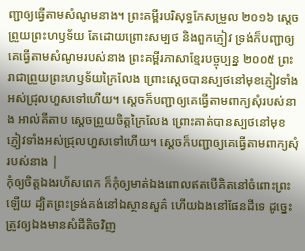ញ្ជាឲ្យធ្វើតាមសំណូមនាង។ ព្រះគម្ពីរបរិសុទ្ធកែសម្រួល ២០១៦ ស្តេចព្រួយព្រះហឫទ័យ តែដោយព្រោះសម្បថ និងពួកភ្ញៀវ ទ្រង់ក៏បញ្ជាឲ្យគេធ្វើតាមសំណូមរបស់នាង ព្រះគម្ពីរភាសាខ្មែរបច្ចុប្បន្ន ២០០៥ ព្រះរាជាព្រួយព្រះហឫទ័យក្រៃលែង ព្រោះស្ដេចបានស្បថនៅមុខភ្ញៀវទាំងអស់ជ្រុលហួសទៅហើយ។ ស្ដេចក៏បញ្ជាឲ្យគេធ្វើតាមពាក្យសុំរបស់នាង អាល់គីតាប ស្តេចព្រួយចិត្តក្រៃលែង ព្រោះគាត់បានស្បថនៅមុខភ្ញៀវទាំងអស់ជ្រុលហួសទៅហើយ។ ស្តេចក៏បញ្ជាឲ្យគេធ្វើតាមពាក្យសុំរបស់នាង |
កុំឲ្យចិត្តឯងរហ័សពេក ក៏កុំឲ្យមាត់ឯងពោលឥតបើគិតនៅចំពោះព្រះឡើយ ដ្បិតព្រះទ្រង់គង់នៅឯស្ថានសួគ៌ ហើយឯងនៅផែនដីទេ ដូច្នេះ ត្រូវឲ្យឯងមានសំដីតិចវិញ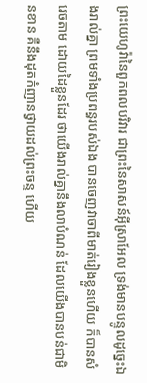ព្រះយេហូវ៉ានៃពួកពលបរិវារ ជាព្រះនៃសាសន៍អ៊ីស្រាអែល ទ្រង់មានបន្ទូលដូច្នេះឯងរាល់គ្នា ព្រមទាំងប្រពន្ធរបស់ឯង បានចេញវាចាពីមាត់រៀងខ្លួនហើយ ក៏បានសំរេចតាម ដោយដៃខ្លួនដែរ ថាយើងរាល់គ្នានឹងលាបំណន់ ដែលយើងបានបន់ជាមិនខាន គឺនឹងដុតកំញានថ្វាយដល់ព្រះចន្ទ ហើយ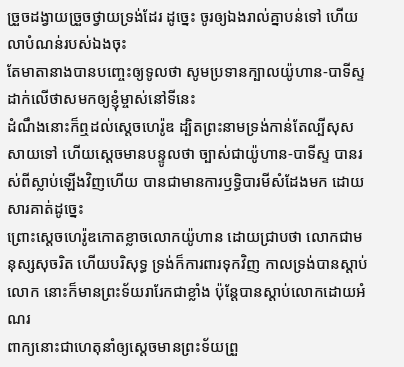ច្រួចដង្វាយច្រួចថ្វាយទ្រង់ដែរ ដូច្នេះ ចូរឲ្យឯងរាល់គ្នាបន់ទៅ ហើយលាបំណន់របស់ឯងចុះ
តែមាតានាងបានបញ្ចេះឲ្យទូលថា សូមប្រទានក្បាលយ៉ូហាន-បាទីស្ទ ដាក់លើថាសមកឲ្យខ្ញុំម្ចាស់នៅទីនេះ
ដំណឹងនោះក៏ឮដល់ស្តេចហេរ៉ូឌ ដ្បិតព្រះនាមទ្រង់កាន់តែល្បីសុសសាយទៅ ហើយស្តេចមានបន្ទូលថា ច្បាស់ជាយ៉ូហាន-បាទីស្ទ បានរស់ពីស្លាប់ឡើងវិញហើយ បានជាមានការឫទ្ធិបារមីសំដែងមក ដោយសារគាត់ដូច្នេះ
ព្រោះស្តេចហេរ៉ូឌកោតខ្លាចលោកយ៉ូហាន ដោយជ្រាបថា លោកជាមនុស្សសុចរិត ហើយបរិសុទ្ធ ទ្រង់ក៏ការពារទុកវិញ កាលទ្រង់បានស្តាប់លោក នោះក៏មានព្រះទ័យរារែកជាខ្លាំង ប៉ុន្តែបានស្តាប់លោកដោយអំណរ
ពាក្យនោះជាហេតុនាំឲ្យស្តេចមានព្រះទ័យព្រួ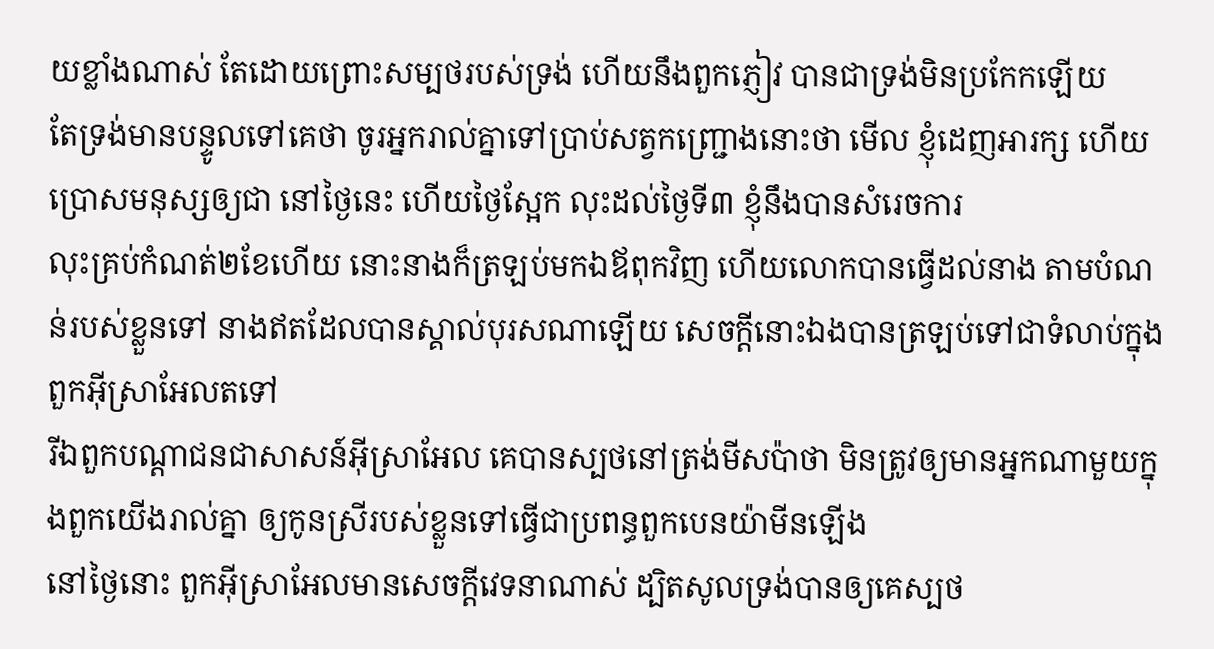យខ្លាំងណាស់ តែដោយព្រោះសម្បថរបស់ទ្រង់ ហើយនឹងពួកភ្ញៀវ បានជាទ្រង់មិនប្រកែកឡើយ
តែទ្រង់មានបន្ទូលទៅគេថា ចូរអ្នករាល់គ្នាទៅប្រាប់សត្វកញ្ជ្រោងនោះថា មើល ខ្ញុំដេញអារក្ស ហើយប្រោសមនុស្សឲ្យជា នៅថ្ងៃនេះ ហើយថ្ងៃស្អែក លុះដល់ថ្ងៃទី៣ ខ្ញុំនឹងបានសំរេចការ
លុះគ្រប់កំណត់២ខែហើយ នោះនាងក៏ត្រឡប់មកឯឪពុកវិញ ហើយលោកបានធ្វើដល់នាង តាមបំណន់របស់ខ្លួនទៅ នាងឥតដែលបានស្គាល់បុរសណាឡើយ សេចក្ដីនោះឯងបានត្រឡប់ទៅជាទំលាប់ក្នុងពួកអ៊ីស្រាអែលតទៅ
រីឯពួកបណ្តាជនជាសាសន៍អ៊ីស្រាអែល គេបានស្បថនៅត្រង់មីសប៉ាថា មិនត្រូវឲ្យមានអ្នកណាមួយក្នុងពួកយើងរាល់គ្នា ឲ្យកូនស្រីរបស់ខ្លួនទៅធ្វើជាប្រពន្ធពួកបេនយ៉ាមីនឡើង
នៅថ្ងៃនោះ ពួកអ៊ីស្រាអែលមានសេចក្ដីវេទនាណាស់ ដ្បិតសូលទ្រង់បានឲ្យគេស្បថ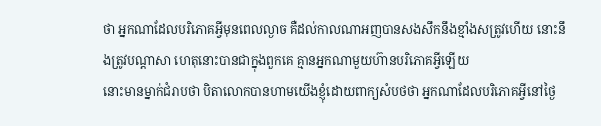ថា អ្នកណាដែលបរិភោគអ្វីមុនពេលល្ងាច គឺដល់កាលណាអញបានសងសឹកនឹងខ្មាំងសត្រូវហើយ នោះនឹងត្រូវបណ្តាសា ហេតុនោះបានជាក្នុងពួកគេ គ្មានអ្នកណាមួយហ៊ានបរិភោគអ្វីឡើយ
នោះមានម្នាក់ជំរាបថា បិតាលោកបានហាមយើងខ្ញុំដោយពាក្យសំបថថា អ្នកណាដែលបរិភោគអ្វីនៅថ្ងៃ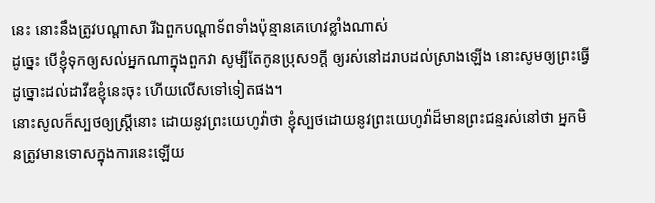នេះ នោះនឹងត្រូវបណ្តាសា រីឯពួកបណ្តាទ័ពទាំងប៉ុន្មានគេហេវខ្លាំងណាស់
ដូច្នេះ បើខ្ញុំទុកឲ្យសល់អ្នកណាក្នុងពួកវា សូម្បីតែកូនប្រុស១ក្តី ឲ្យរស់នៅដរាបដល់ស្រាងឡើង នោះសូមឲ្យព្រះធ្វើដូច្នោះដល់ដាវីឌខ្ញុំនេះចុះ ហើយលើសទៅទៀតផង។
នោះសូលក៏ស្បថឲ្យស្ត្រីនោះ ដោយនូវព្រះយេហូវ៉ាថា ខ្ញុំស្បថដោយនូវព្រះយេហូវ៉ាដ៏មានព្រះជន្មរស់នៅថា អ្នកមិនត្រូវមានទោសក្នុងការនេះឡើយ